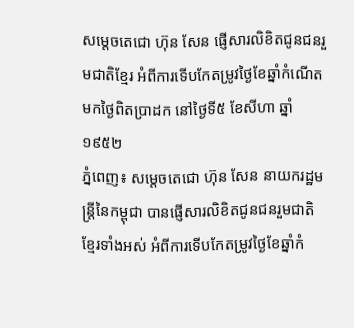សម្តេចតេជោ ហ៊ុន សែន ផ្ញើសារលិខិតជូនជនរួមជាតិខ្មែរ អំពីការទើបកែតម្រូវថ្ងៃខែឆ្នាំកំណើត មកថ្ងៃពិតប្រាដក នៅថ្ងៃទី៥ ខែសីហា ឆ្នាំ១៩៥២
ភ្នំពេញ៖ សម្តេចតេជោ ហ៊ុន សែន នាយករដ្ឋមន្ត្រីនៃកម្ពុជា បានផ្ញើសារលិខិតជូនជនរួមជាតិខ្មែរទាំងអស់ អំពីការទើបកែតម្រូវថ្ងៃខែឆ្នាំកំ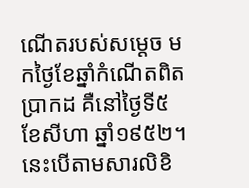ណើតរបស់សម្តេច មកថ្ងៃខែឆ្នាំកំណើតពិតប្រាកដ គឺនៅថ្ងៃទី៥ ខែសីហា ឆ្នាំ១៩៥២។ នេះបើតាមសារលិខិ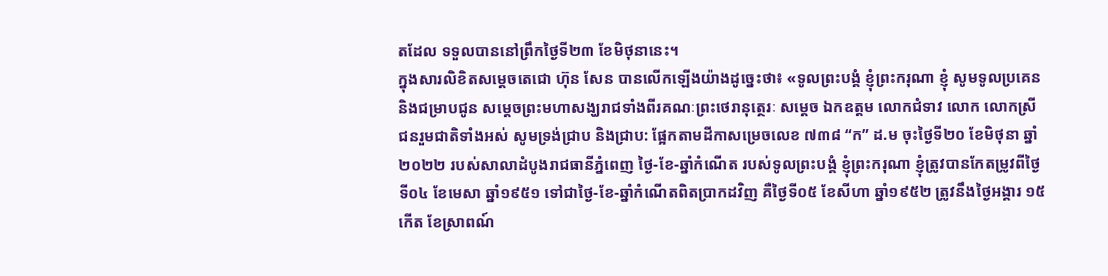តដែល ទទួលបាននៅព្រឹកថ្ងៃទី២៣ ខែមិថុនានេះ។
ក្នុងសារលិខិតសម្តេចតេជោ ហ៊ុន សែន បានលើកឡើងយ៉ាងដូច្នេះថា៖ «ទូលព្រះបង្គំ ខ្ញុំព្រះករុណា ខ្ញុំ សូមទូលប្រគេន និងជម្រាបជូន សម្តេចព្រះមហាសង្ឃរាជទាំងពីរគណៈព្រះថេរានុត្ថេរៈ សម្តេច ឯកឧត្តម លោកជំទាវ លោក លោកស្រី ជនរួមជាតិទាំងអស់ សូមទ្រង់ជ្រាប និងជ្រាប: ផ្អែកតាមដីកាសម្រេចលេខ ៧៣៨ “ក” ដ.ម ចុះថ្ងៃទី២០ ខែមិថុនា ឆ្នាំ២០២២ របស់សាលាដំបូងរាជធានីភ្នំពេញ ថ្ងៃ-ខែ-ឆ្នាំកំណើត របស់ទូលព្រះបង្គំ ខ្ញុំព្រះករុណា ខ្ញុំត្រូវបានកែតម្រូវពីថ្ងៃទី០៤ ខែមេសា ឆ្នាំ១៩៥១ ទៅជាថ្ងៃ-ខែ-ឆ្នាំកំណើតពិតប្រាកដវិញ គឺថ្ងៃទី០៥ ខែសីហា ឆ្នាំ១៩៥២ ត្រូវនឹងថ្ងៃអង្គារ ១៥កើត ខែស្រាពណ៍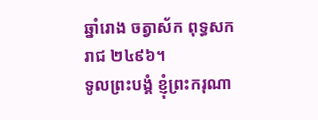ឆ្នាំរោង ចត្វាស័ក ពុទ្ធសករាជ ២៤៩៦។
ទូលព្រះបង្គំ ខ្ញុំព្រះករុណា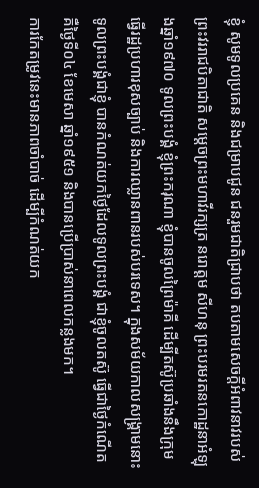ខ្ញុំ សូមទូលប្រគេន និងជម្រាបជូន ជនរួមជាតិជ្រាបថា តបតាមសេចក្តីអំពាវនាវរបស់ ព្រះវររាជបិតាជាតិ សម្តេចព្រះមហាវីរក្សត្រ នរោត្ដម សីហនុ ព្រះបរមរតនកោដ្ឋនាអំឡុងឆ្នាំ១៩៧០ ទូលព្រះបង្គំ ខ្ញុំព្រះករុណា ខ្ញុំបានចូលព្រៃម៉ាគី ដើម្បីតស៊ូប្រឆាំងនឹងក្រុមធ្វើរដ្ឋប្រហារខុសច្បាប់ និងការឈ្លានពានរបស់បរទេស។ ក្នុងសម័យកាលសង្គ្រាមនោះ ទូលព្រះបង្គំជាខ្ញុំ បានកំណត់យកថ្ងៃដែលទូលព្រះបង្គំ ជាខ្ញុំចូលតស៊ូ ធ្វើជាថ្ងៃកំណើត គឺថ្ងៃទី០៤ ខែមេសា ឆ្នាំ១៩៥១ និងបានប្រើប្រាស់នាពេលកន្លងមក។
ការកែតម្រូវនេះមានភាពចាំបាច់ ដើម្បីកំណត់យក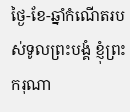ថ្ងៃ-ខែ-ឆ្នាំកំណើតរបស់ទូលព្រះបង្គំ ខ្ញុំព្រះករុណា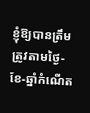ខ្ញុំឱ្យបានត្រឹមត្រូវតាមថ្ងៃ-ខែ-ឆ្នាំកំណើត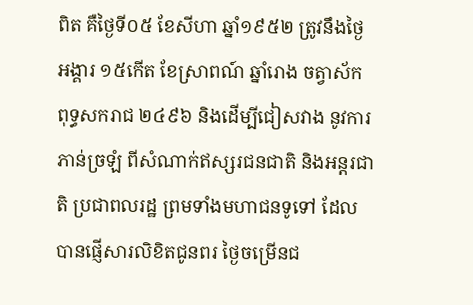ពិត គឺថ្ងៃទី០៥ ខែសីហា ឆ្នាំ១៩៥២ ត្រូវនឹងថ្ងៃអង្គារ ១៥កើត ខែស្រាពណ៍ ឆ្នាំរោង ចត្វាស័ក ពុទ្ធសករាជ ២៤៩៦ និងដើម្បីជៀសវាង នូវការភាន់ច្រឡំ ពីសំណាក់ឥស្សរជនជាតិ និងអន្តរជាតិ ប្រជាពលរដ្ឋ ព្រមទាំងមហាជនទូទៅ ដែលបានផ្ញើសារលិខិតជូនពរ ថ្ងៃចម្រើនជ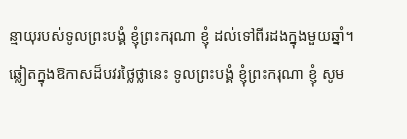ន្មាយុរបស់ទូលព្រះបង្គំ ខ្ញុំព្រះករុណា ខ្ញុំ ដល់ទៅពីរដងក្នុងមួយឆ្នាំ។
ឆ្លៀតក្នុងឱកាសដ៏បវរថ្លៃថ្លានេះ ទូលព្រះបង្គំ ខ្ញុំព្រះករុណា ខ្ញុំ សូម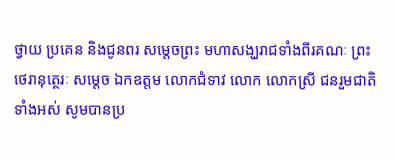ថ្វាយ ប្រគេន និងជូនពរ សម្តេចព្រះ មហាសង្ឃរាជទាំងពីរគណៈ ព្រះថេរានុត្ថេរៈ សម្តេច ឯកឧត្តម លោកជំទាវ លោក លោកស្រី ជនរួមជាតិ ទាំងអស់ សូមបានប្រ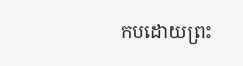កបដោយព្រះ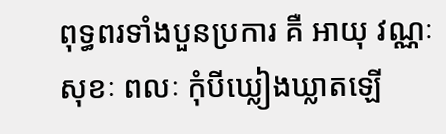ពុទ្ធពរទាំងបួនប្រការ គឺ អាយុ វណ្ណៈ សុខៈ ពលៈ កុំបីឃ្លៀងឃ្លាតឡើ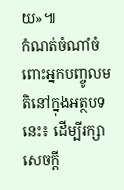យ»៕
កំណត់ចំណាំចំពោះអ្នកបញ្ចូលមតិនៅក្នុងអត្ថបទនេះ៖ ដើម្បីរក្សាសេចក្ដី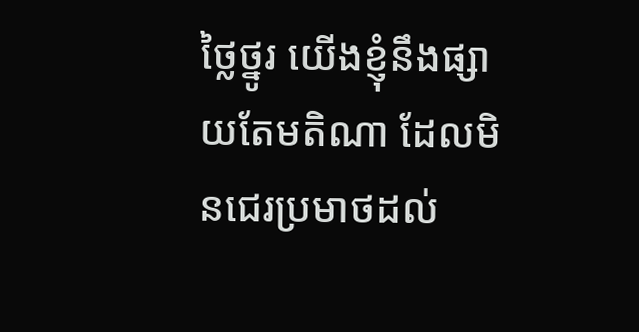ថ្លៃថ្នូរ យើងខ្ញុំនឹងផ្សាយតែមតិណា ដែលមិនជេរប្រមាថដល់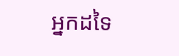អ្នកដទៃ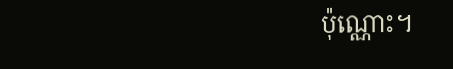ប៉ុណ្ណោះ។